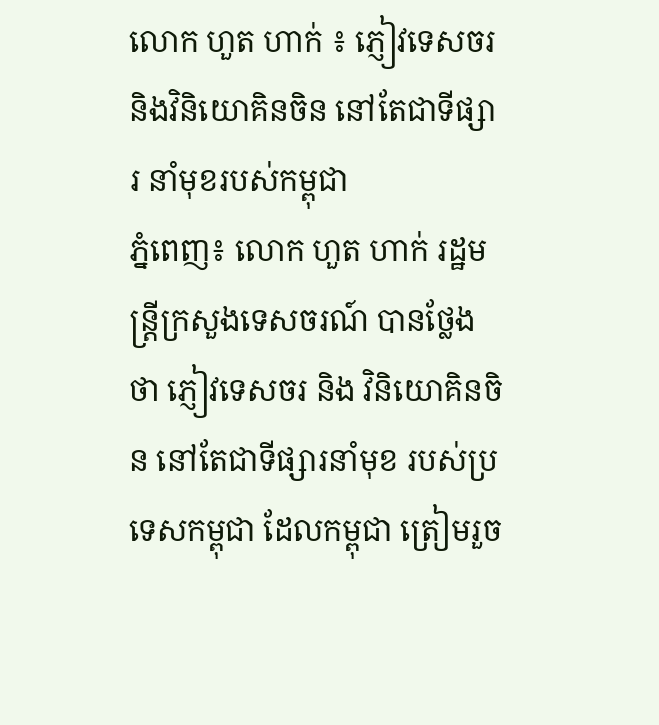លោក ហួត ហាក់ ៖ ភ្ញៀវទេសចរ និងវិនិយោគិនចិន នៅតែជាទីផ្សារ នាំមុខរបស់កម្ពុជា
ភ្នំពេញ៖ លោក ហួត ហាក់ រដ្ឋមន្រ្តីក្រសួងទេសចរណ៍ បានថ្លែងថា ភ្ញៀវទេសចរ និង វិនិយោគិនចិន នៅតែជាទីផ្សារនាំមុខ របស់ប្រទេសកម្ពុជា ដែលកម្ពុជា ត្រៀមរួច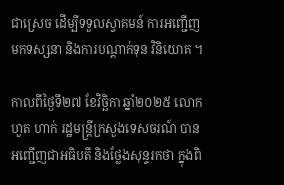ជាស្រេច ដើម្បីទទួលស្វាគមន៍ ការអញ្ជើញមកទស្សនា និងការបណ្តាក់ទុន វិនិយោគ ។

កាលពីថ្ងៃទី២៧ ខែវិច្ឆិកា ឆ្នាំ២០២៥ លោក ហួត ហាក់ រដ្ឋមន្រ្តីក្រសួងទេសចរណ៍ បានអញ្ជើញជាអធិបតី និងថ្លែងសុន្ទរកថា ក្នុងពិ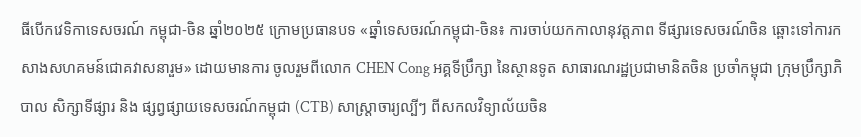ធីបើកវេទិកាទេសចរណ៍ កម្ពុជា-ចិន ឆ្នាំ២០២៥ ក្រោមប្រធានបទ «ឆ្នាំទេសចរណ៍កម្ពុជា-ចិន៖ ការចាប់យកកាលានុវត្តភាព ទីផ្សារទេសចរណ៍ចិន ឆ្ពោះទៅការកសាងសហគមន៍ជោគវាសនារួម» ដោយមានការ ចូលរួមពីលោក CHEN Cong អគ្គទីប្រឹក្សា នៃស្ថានទូត សាធារណរដ្ឋប្រជាមានិតចិន ប្រចាំកម្ពុជា ក្រុមប្រឹក្សាភិបាល សិក្សាទីផ្សារ និង ផ្សព្វផ្សាយទេសចរណ៍កម្ពុជា (CTB) សាស្រ្តាចារ្យល្បីៗ ពីសកលវិទ្យាល័យចិន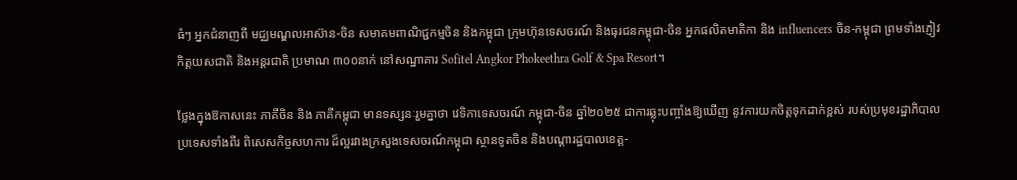ធំៗ អ្នកជំនាញពី មជ្ឈមណ្ឌលអាស៊ាន-ចិន សមាគមពាណិជ្ជកម្មចិន និងកម្ពុជា ក្រុមហ៊ុនទេសចរណ៍ និងធុរជនកម្ពុជា-ចិន អ្នកផលិតមាតិកា និង influencers ចិន-កម្ពុជា ព្រមទាំងភ្ញៀវកិត្តយសជាតិ និងអន្តរជាតិ ប្រមាណ ៣០០នាក់ នៅសណ្ឋាគារ Sofitel Angkor Phokeethra Golf & Spa Resort។

ថ្លែងក្នុងឱកាសនេះ ភាគីចិន និង ភាគីកម្ពុជា មានទស្សនៈរួមគ្នាថា វេទិកាទេសចរណ៍ កម្ពុជា-ចិន ឆ្នាំ២០២៥ ជាការឆ្លុះបញ្ចាំងឱ្យឃើញ នូវការយកចិត្តទុកដាក់ខ្ពស់ របស់ប្រមុខរដ្ឋាភិបាលប្រទេសទាំងពីរ ពិសេសកិច្ចសហការ ដ៏ល្អរវាងក្រសួងទេសចរណ៍កម្ពុជា ស្ថានទូតចិន និងបណ្តារដ្ឋបាលខេត្ត-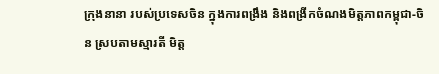ក្រុងនានា របស់ប្រទេសចិន ក្នុងការពង្រឹង និងពង្រីកចំណងមិត្តភាពកម្ពុជា-ចិន ស្របតាមស្មារតី មិត្ត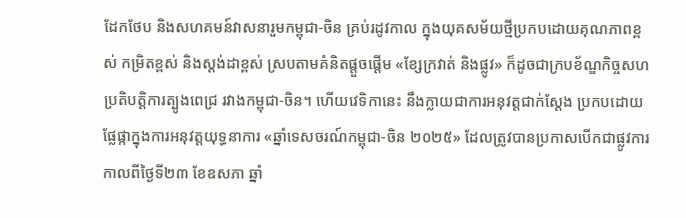ដែកថែប និងសហគមន៍វាសនារួមកម្ពុជា-ចិន គ្រប់រដូវកាល ក្នុងយុគសម័យថ្មីប្រកបដោយគុណភាពខ្ពស់ កម្រិតខ្ពស់ និងស្តង់ដាខ្ពស់ ស្របតាមគំនិតផ្តួចផ្តើម «ខ្សែក្រវាត់ និងផ្លូវ» ក៏ដូចជាក្របខ័ណ្ឌកិច្ចសហប្រតិបត្តិការត្បូងពេជ្រ រវាងកម្ពុជា-ចិន។ ហើយវេទិកានេះ នឹងក្លាយជាការអនុវត្តជាក់ស្តែង ប្រកបដោយផ្លែផ្កាក្នុងការអនុវត្តយុទ្ធនាការ «ឆ្នាំទេសចរណ៍កម្ពុជា-ចិន ២០២៥» ដែលត្រូវបានប្រកាសបើកជាផ្លូវការ កាលពីថ្ងៃទី២៣ ខែឧសភា ឆ្នាំ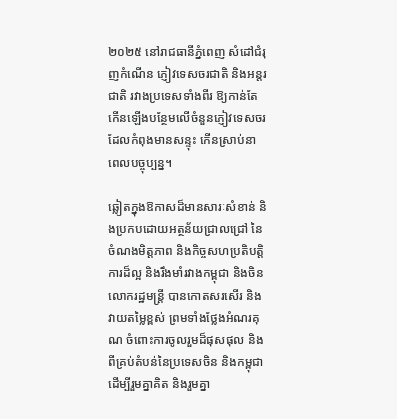២០២៥ នៅរាជធានីភ្នំពេញ សំដៅជំរុញកំណើន ភ្ញៀវទេសចរជាតិ និងអន្តរជាតិ រវាងប្រទេសទាំងពីរ ឱ្យកាន់តែកើនឡើងបន្ថែមលើចំនួនភ្ញៀវទេសចរ ដែលកំពុងមានសន្ទុះ កើនស្រាប់នាពេលបច្ចុប្បន្ន។

ឆ្លៀតក្នុងឱកាសដ៏មានសារៈសំខាន់ និងប្រកបដោយអត្ថន័យជ្រាលជ្រៅ នៃចំណងមិត្តភាព និងកិច្ចសហប្រតិបតិ្តការដ៏ល្អ និងរឹងមាំរវាងកម្ពុជា និងចិន លោករដ្ឋមន្ត្រី បានកោតសរសើរ និង វាយតម្លៃខ្ពស់ ព្រមទាំងថ្លែងអំណរគុណ ចំពោះការចូលរួមដ៏ផុសផុល និង ពីគ្រប់តំបន់នៃប្រទេសចិន និងកម្ពុជាដើម្បីរួមគ្នាគិត និងរួមគ្នា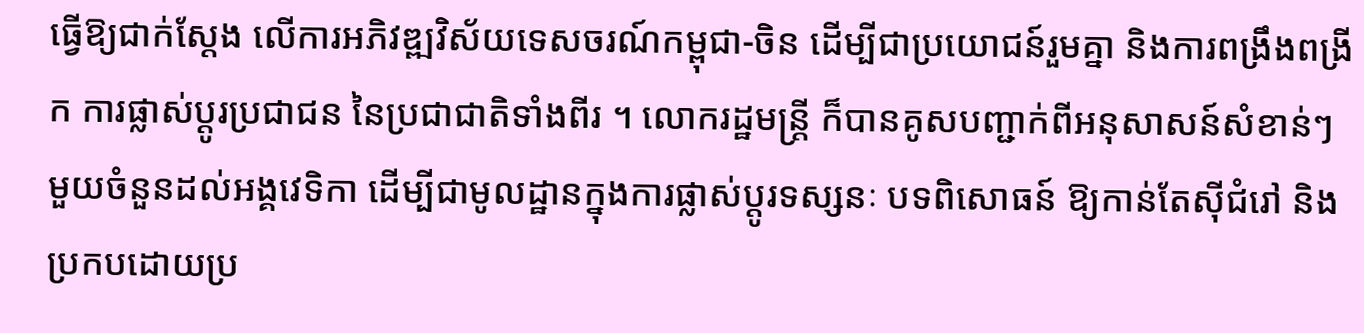ធ្វើឱ្យជាក់ស្តែង លើការអភិវឌ្ឍវិស័យទេសចរណ៍កម្ពុជា-ចិន ដើម្បីជាប្រយោជន៍រួមគ្នា និងការពង្រឹងពង្រីក ការផ្លាស់ប្តូរប្រជាជន នៃប្រជាជាតិទាំងពីរ ។ លោករដ្ឋមន្រ្តី ក៏បានគូសបញ្ជាក់ពីអនុសាសន៍សំខាន់ៗ មួយចំនួនដល់អង្គវេទិកា ដើម្បីជាមូលដ្ឋានក្នុងការផ្លាស់ប្តូរទស្សនៈ បទពិសោធន៍ ឱ្យកាន់តែស៊ីជំរៅ និងប្រកបដោយប្រ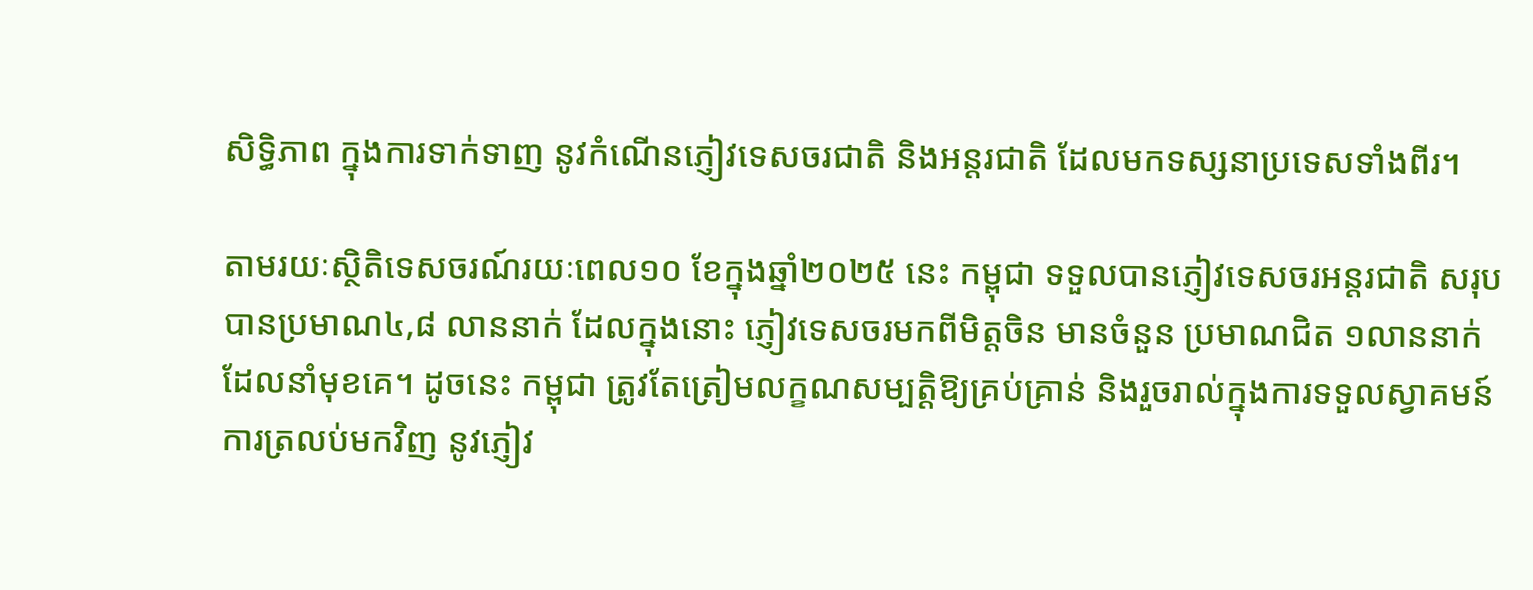សិទ្ធិភាព ក្នុងការទាក់ទាញ នូវកំណើនភ្ញៀវទេសចរជាតិ និងអន្តរជាតិ ដែលមកទស្សនាប្រទេសទាំងពីរ។

តាមរយៈស្ថិតិទេសចរណ៍រយៈពេល១០ ខែក្នុងឆ្នាំ២០២៥ នេះ កម្ពុជា ទទួលបានភ្ញៀវទេសចរអន្តរជាតិ សរុបបានប្រមាណ៤,៨ លាននាក់ ដែលក្នុងនោះ ភ្ញៀវទេសចរមកពីមិត្តចិន មានចំនួន ប្រមាណជិត ១លាននាក់ដែលនាំមុខគេ។ ដូចនេះ កម្ពុជា ត្រូវតែត្រៀមលក្ខណសម្បត្តិឱ្យគ្រប់គ្រាន់ និងរួចរាល់ក្នុងការទទួលស្វាគមន៍ ការត្រលប់មកវិញ នូវភ្ញៀវ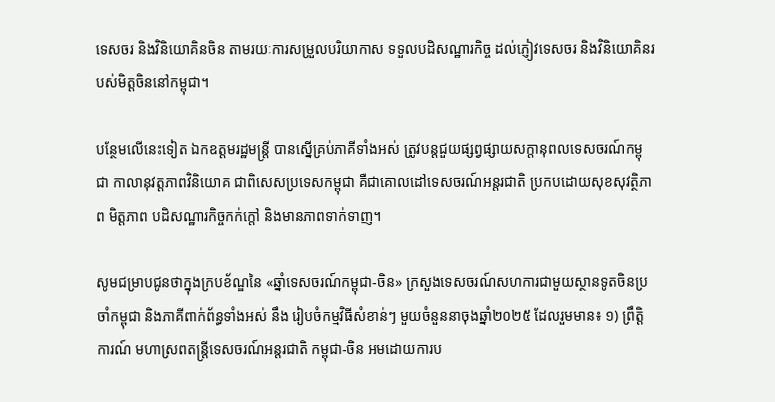ទេសចរ និងវិនិយោគិនចិន តាមរយៈការសម្រួលបរិយាកាស ទទួលបដិសណ្ឋារកិច្ច ដល់ភ្ញៀវទេសចរ និងវិនិយោគិនរបស់មិត្តចិននៅកម្ពុជា។

បន្ថែមលើនេះទៀត ឯកឧត្តមរដ្ឋមន្រ្តី បានស្នើគ្រប់ភាគីទាំងអស់ ត្រូវបន្តជួយផ្សព្វផ្សាយសក្តានុពលទេសចរណ៍កម្ពុជា កាលានុវត្តភាពវិនិយោគ ជាពិសេសប្រទេសកម្ពុជា គឺជាគោលដៅទេសចរណ៍អន្តរជាតិ ប្រកបដោយសុខសុវត្ថិភាព មិត្តភាព បដិសណ្ឋារកិច្ចកក់ក្តៅ និងមានភាពទាក់ទាញ។

សូមជម្រាបជូនថាក្នុងក្របខ័ណ្ឌនៃ «ឆ្នាំទេសចរណ៍កម្ពុជា-ចិន» ក្រសួងទេសចរណ៍សហការជាមួយស្ថានទូតចិនប្រចាំកម្ពុជា និងភាគីពាក់ព័ន្ធទាំងអស់ នឹង រៀបចំកម្មវិធីសំខាន់ៗ មួយចំនួននាចុងឆ្នាំ២០២៥ ដែលរួមមាន៖ ១) ព្រឹត្តិការណ៍ មហាស្រពតន្ត្រីទេសចរណ៍អន្តរជាតិ កម្ពុជា-ចិន អមដោយការប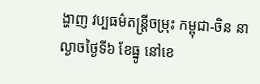ង្ហាញ វប្បធម៌តន្ត្រីចម្រុះ កម្ពុជា-ចិន នាល្ងាចថ្ងៃទី៦ ខែធ្នូ នៅខេ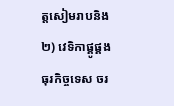ត្តសៀមរាបនិង ២) វេទិកាផ្គូផ្គងធុរកិច្ចទេស ចរ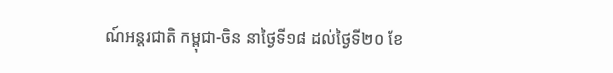ណ៍អន្តរជាតិ កម្ពុជា-ចិន នាថ្ងៃទី១៨ ដល់ថ្ងៃទី២០ ខែ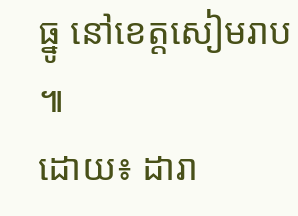ធ្នូ នៅខេត្តសៀមរាប ៕
ដោយ៖ ដារា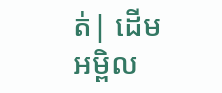ត់| ដើមអម្ពិល